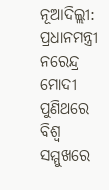ନୂଆଦିଲ୍ଲୀ: ପ୍ରଧାନମନ୍ତ୍ରୀ ନରେନ୍ଦ୍ର ମୋଦୀ ପୁଣିଥରେ ବିଶ୍ୱ ସମ୍ମୁଖରେ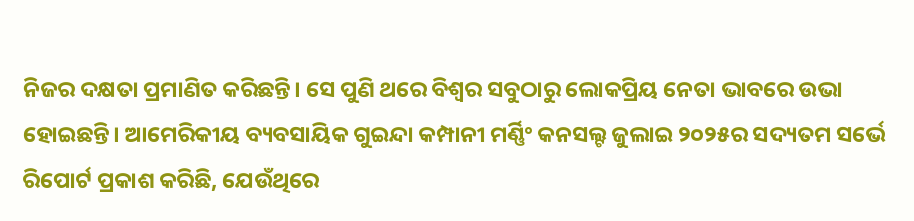ନିଜର ଦକ୍ଷତା ପ୍ରମାଣିତ କରିଛନ୍ତି। ସେ ପୁଣି ଥରେ ବିଶ୍ୱର ସବୁଠାରୁ ଲୋକପ୍ରିୟ ନେତା ଭାବରେ ଉଭା ହୋଇଛନ୍ତି। ଆମେରିକୀୟ ବ୍ୟବସାୟିକ ଗୁଇନ୍ଦା କମ୍ପାନୀ ମର୍ଣ୍ଣିଂ କନସଲ୍ଟ ଜୁଲାଇ ୨୦୨୫ର ସଦ୍ୟତମ ସର୍ଭେ ରିପୋର୍ଟ ପ୍ରକାଶ କରିଛି, ଯେଉଁଥିରେ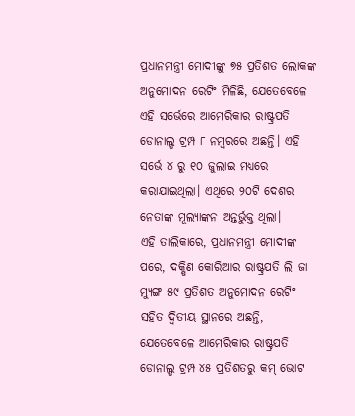ପ୍ରଧାନମନ୍ତ୍ରୀ ମୋଦୀଙ୍କୁ ୭୫ ପ୍ରତିଶତ ଲୋକଙ୍କ ଅନୁମୋଦନ ରେଟିଂ ମିଳିଛି, ଯେତେବେଳେ ଏହି ସର୍ଭେରେ ଆମେରିକାର ରାଷ୍ଟ୍ରପତି ଡୋନାଲ୍ଡ ଟ୍ରମ୍ପ ୮ ନମ୍ବରରେ ଅଛନ୍ତି। ଏହି ସର୍ଭେ ୪ ରୁ ୧୦ ଜୁଲାଇ ମଧ୍ୟରେ କରାଯାଇଥିଲା। ଏଥିରେ ୨୦ଟି ଦେଶର ନେତାଙ୍କ ମୂଲ୍ୟାଙ୍କନ ଅନ୍ତର୍ଭୁକ୍ତ ଥିଲା।
ଏହି ତାଲିକାରେ, ପ୍ରଧାନମନ୍ତ୍ରୀ ମୋଦୀଙ୍କ ପରେ, ଦକ୍ଷିଣ କୋରିଆର ରାଷ୍ଟ୍ରପତି ଲି ଜା ମ୍ୟୁଙ୍ଗ ୫୯ ପ୍ରତିଶତ ଅନୁମୋଦନ ରେଟିଂ ସହିତ ଦ୍ୱିତୀୟ ସ୍ଥାନରେ ଅଛନ୍ତି, ଯେତେବେଳେ ଆମେରିକାର ରାଷ୍ଟ୍ରପତି ଡୋନାଲ୍ଡ ଟ୍ରମ୍ପ ୪୫ ପ୍ରତିଶତରୁ କମ୍ ଭୋଟ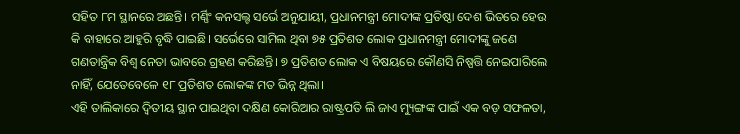ସହିତ ୮ମ ସ୍ଥାନରେ ଅଛନ୍ତି। ମର୍ଣ୍ଣିଂ କନସଲ୍ଟ ସର୍ଭେ ଅନୁଯାୟୀ, ପ୍ରଧାନମନ୍ତ୍ରୀ ମୋଦୀଙ୍କ ପ୍ରତିଷ୍ଠା ଦେଶ ଭିତରେ ହେଉ କି ବାହାରେ ଆହୁରି ବୃଦ୍ଧି ପାଇଛି। ସର୍ଭେରେ ସାମିଲ ଥିବା ୭୫ ପ୍ରତିଶତ ଲୋକ ପ୍ରଧାନମନ୍ତ୍ରୀ ମୋଦୀଙ୍କୁ ଜଣେ ଗଣତାନ୍ତ୍ରିକ ବିଶ୍ୱ ନେତା ଭାବରେ ଗ୍ରହଣ କରିଛନ୍ତି। ୭ ପ୍ରତିଶତ ଲୋକ ଏ ବିଷୟରେ କୌଣସି ନିଷ୍ପତ୍ତି ନେଇପାରିଲେ ନାହିଁ, ଯେତେବେଳେ ୧୮ ପ୍ରତିଶତ ଲୋକଙ୍କ ମତ ଭିନ୍ନ ଥିଲା।
ଏହି ତାଲିକାରେ ଦ୍ୱିତୀୟ ସ୍ଥାନ ପାଇଥିବା ଦକ୍ଷିଣ କୋରିଆର ରାଷ୍ଟ୍ରପତି ଲି ଜାଏ ମ୍ୟୁଙ୍ଗଙ୍କ ପାଇଁ ଏକ ବଡ଼ ସଫଳତା,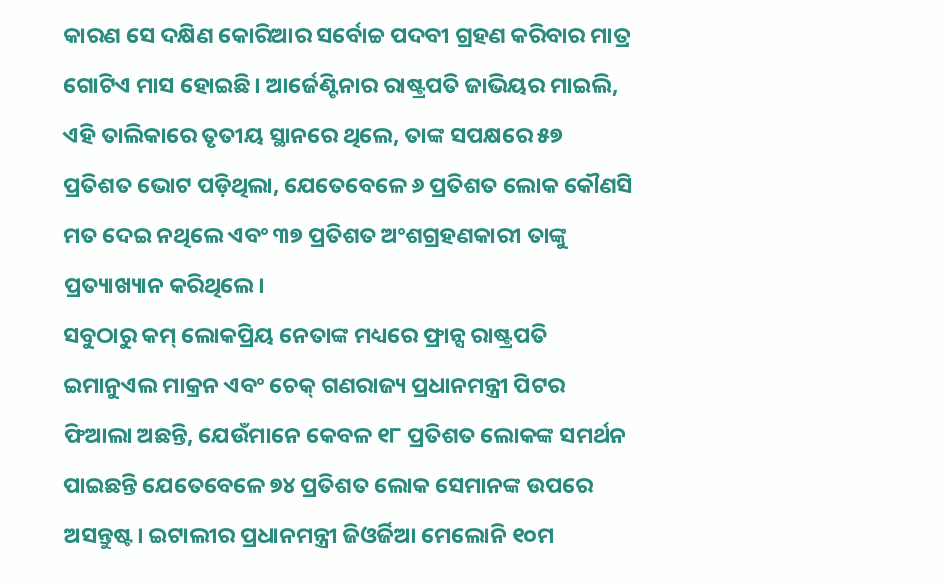କାରଣ ସେ ଦକ୍ଷିଣ କୋରିଆର ସର୍ବୋଚ୍ଚ ପଦବୀ ଗ୍ରହଣ କରିବାର ମାତ୍ର ଗୋଟିଏ ମାସ ହୋଇଛି। ଆର୍ଜେଣ୍ଟିନାର ରାଷ୍ଟ୍ରପତି ଜାଭିୟର ମାଇଲି, ଏହି ତାଲିକାରେ ତୃତୀୟ ସ୍ଥାନରେ ଥିଲେ, ତାଙ୍କ ସପକ୍ଷରେ ୫୭ ପ୍ରତିଶତ ଭୋଟ ପଡ଼ିଥିଲା, ଯେତେବେଳେ ୬ ପ୍ରତିଶତ ଲୋକ କୌଣସି ମତ ଦେଇ ନଥିଲେ ଏବଂ ୩୭ ପ୍ରତିଶତ ଅଂଶଗ୍ରହଣକାରୀ ତାଙ୍କୁ ପ୍ରତ୍ୟାଖ୍ୟାନ କରିଥିଲେ।
ସବୁଠାରୁ କମ୍ ଲୋକପ୍ରିୟ ନେତାଙ୍କ ମଧ୍ୟରେ ଫ୍ରାନ୍ସ ରାଷ୍ଟ୍ରପତି ଇମାନୁଏଲ ମାକ୍ରନ ଏବଂ ଚେକ୍ ଗଣରାଜ୍ୟ ପ୍ରଧାନମନ୍ତ୍ରୀ ପିଟର ଫିଆଲା ଅଛନ୍ତି, ଯେଉଁମାନେ କେବଳ ୧୮ ପ୍ରତିଶତ ଲୋକଙ୍କ ସମର୍ଥନ ପାଇଛନ୍ତି ଯେତେବେଳେ ୭୪ ପ୍ରତିଶତ ଲୋକ ସେମାନଙ୍କ ଉପରେ ଅସନ୍ତୁଷ୍ଟ। ଇଟାଲୀର ପ୍ରଧାନମନ୍ତ୍ରୀ ଜିଓର୍ଜିଆ ମେଲୋନି ୧୦ମ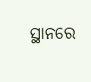ସ୍ଥାନରେ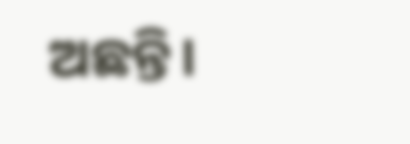ଅଛନ୍ତି।